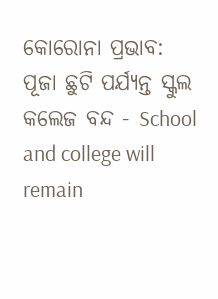କୋରୋନା ପ୍ରଭାବ: ପୂଜା ଛୁଟି ପର୍ଯ୍ୟନ୍ତ ସ୍କୁଲ କଲେଜ ବନ୍ଦ - School and college will remain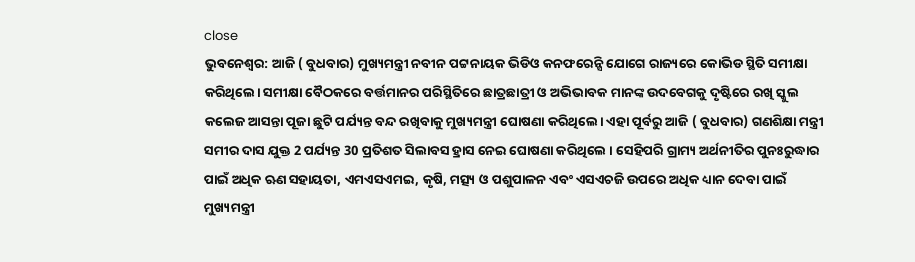close
ଭୁବନେଶ୍ବର: ଆଜି ( ବୁଧବାର) ମୁଖ୍ୟମନ୍ତ୍ରୀ ନବୀନ ପଟ୍ଟନାୟକ ଭିଡିଓ କନଫରେନ୍ସି ଯୋଗେ ରାଜ୍ୟରେ କୋଭିଡ ସ୍ଥିତି ସମୀକ୍ଷା କରିଥିଲେ। ସମୀକ୍ଷା ବୈଠକରେ ବର୍ତ୍ତମାନର ପରିସ୍ଥିତିରେ ଛାତ୍ରଛାତ୍ରୀ ଓ ଅଭିଭାବକ ମାନଙ୍କ ଉଦବେଗକୁ ଦୃଷ୍ଟିରେ ରଖି ସ୍କୁଲ କଲେଜ ଆସନ୍ତା ପୂଜା ଛୁଟି ପର୍ଯ୍ୟନ୍ତ ବନ୍ଦ ରଖିବାକୁ ମୁଖ୍ୟମନ୍ତ୍ରୀ ଘୋଷଣା କରିଥିଲେ। ଏହା ପୂର୍ବରୁ ଆଜି ( ବୁଧବାର) ଗଣଶିକ୍ଷା ମନ୍ତ୍ରୀ ସମୀର ଦାସ ଯୁକ୍ତ 2 ପର୍ଯ୍ୟନ୍ତ 30 ପ୍ରତିଶତ ସିଲାବସ ହ୍ରାସ ନେଇ ଘୋଷଣା କରିଥିଲେ । ସେହିପରି ଗ୍ରାମ୍ୟ ଅର୍ଥନୀତିର ପୁନଃରୁଦ୍ଧାର ପାଇଁ ଅଧିକ ଋଣ ସହାୟତା, ଏମଏସଏମଇ, କୃଷି, ମତ୍ସ୍ୟ ଓ ପଶୁପାଳନ ଏବଂ ଏସଏଚଜି ଉପରେ ଅଧିକ ଧ୍ୟାନ ଦେବା ପାଇଁ ମୁଖ୍ୟମନ୍ତ୍ରୀ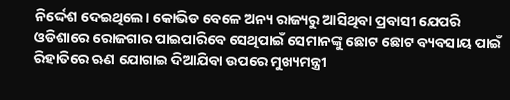ନିର୍ଦ୍ଦେଶ ଦେଇଥିଲେ। କୋଭିଡ ବେଳେ ଅନ୍ୟ ରାଜ୍ୟରୁ ଆସିଥିବା ପ୍ରବାସୀ ଯେପରି ଓଡିଶାରେ ରୋଜଗାର ପାଇପାରିବେ ସେଥିପାଇଁ ସେମାନଙ୍କୁ ଛୋଟ ଛୋଟ ବ୍ୟବସାୟ ପାଇଁ ରିହାତିରେ ଋଣ ଯୋଗାଇ ଦିଆଯିବା ଉପରେ ମୁଖ୍ୟମନ୍ତ୍ରୀ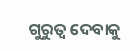ଗୁରୁତ୍ବ ଦେବାକୁ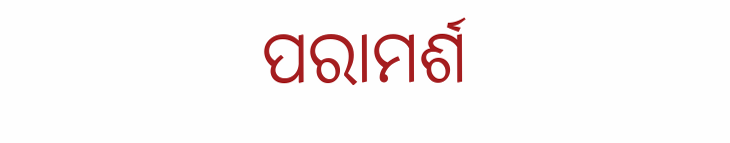ପରାମର୍ଶ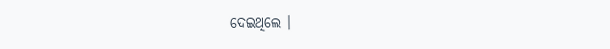ଦେଇଥିଲେ ।